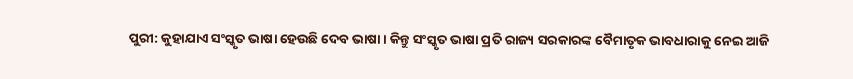ପୁରୀ: କୁହାଯାଏ ସଂସ୍କୃତ ଭାଷା ହେଉଛି ଦେବ ଭାଷା । କିନ୍ତୁ ସଂସ୍କୃତ ଭାଷା ପ୍ରତି ରାଜ୍ୟ ସରକାରଙ୍କ ବୈମାତୃକ ଭାବଧାରାକୁ ନେଇ ଆଜି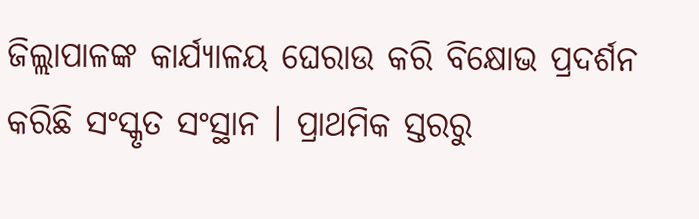ଜିଲ୍ଲାପାଳଙ୍କ କାର୍ଯ୍ୟାଳୟ ଘେରାଉ କରି ବିକ୍ଷୋଭ ପ୍ରଦର୍ଶନ କରିଛି ସଂସ୍କୃତ ସଂସ୍ଥାନ । ପ୍ରାଥମିକ ସ୍ତରରୁ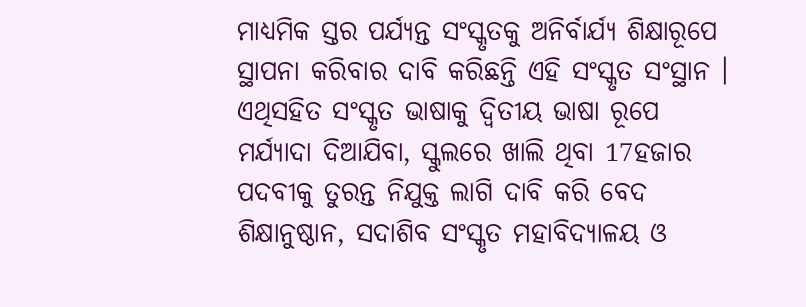ମାଧ୍ୟମିକ ସ୍ତର ପର୍ଯ୍ୟନ୍ତ ସଂସ୍କୃତକୁ ଅନିର୍ବାର୍ଯ୍ୟ ଶିକ୍ଷାରୂପେ ସ୍ଥାପନା କରିବାର ଦାବି କରିଛନ୍ତି ଏହି ସଂସ୍କୃତ ସଂସ୍ଥାନ ।
ଏଥିସହିତ ସଂସ୍କୃତ ଭାଷାକୁ ଦ୍ବିତୀୟ ଭାଷା ରୂପେ ମର୍ଯ୍ୟାଦା ଦିଆଯିବା, ସ୍କୁଲରେ ଖାଲି ଥିବା 17ହଜାର ପଦବୀକୁ ତୁରନ୍ତ ନିଯୁକ୍ତ ଲାଗି ଦାବି କରି ବେଦ ଶିକ୍ଷାନୁଷ୍ଠାନ, ସଦାଶିବ ସଂସ୍କୃତ ମହାବିଦ୍ୟାଳୟ ଓ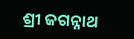ଶ୍ରୀ ଜଗନ୍ନାଥ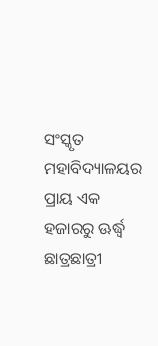ସଂସ୍କୃତ ମହାବିଦ୍ୟାଳୟର ପ୍ରାୟ ଏକ ହଜାରରୁ ଊର୍ଦ୍ଧ୍ବ ଛାତ୍ରଛାତ୍ରୀ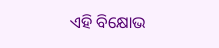ଏହି ବିକ୍ଷୋଭ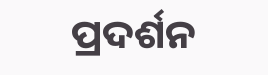ପ୍ରଦର୍ଶନ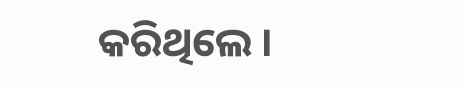କରିଥିଲେ ।